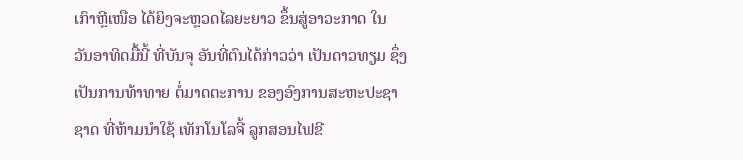ເກົາຫຼີເໜືອ ໄດ້ຍິງຈະຫຼວດໄລຍະຍາວ ຂຶ້ນສູ່ອາວະກາດ ໃນ
ວັນອາທິດມື້ນີ້ ທີ່ບັນຈຸ ອັນທີ່ຕົນໄດ້ກ່າວວ່າ ເປັນດາວທຽມ ຊຶ່ງ
ເປັນການທ້າທາຍ ຕໍ່ມາດຕະການ ຂອງອົງການສະຫະປະຊາ
ຊາດ ທີ່ຫ້າມນຳໃຊ້ ເທັກໂນໂລຈີ້ ລູກສອນໄຟຂີ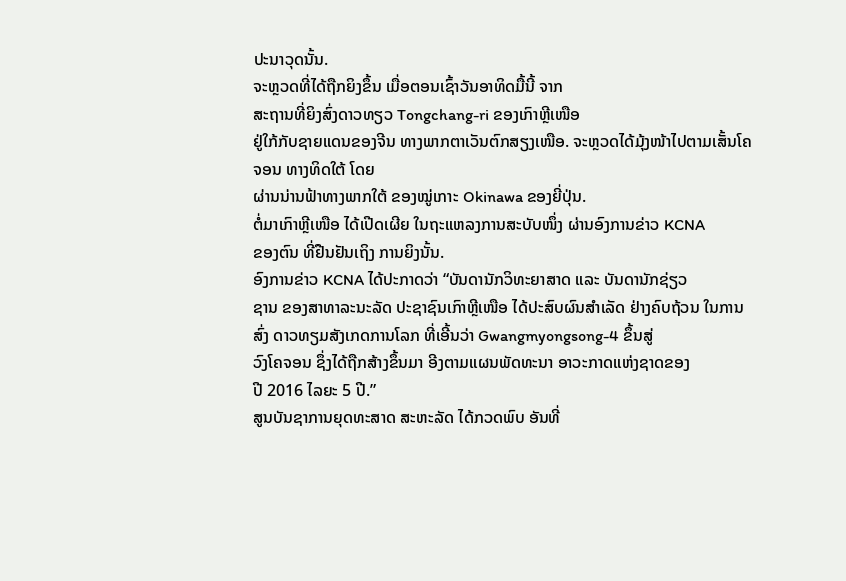ປະນາວຸດນັ້ນ.
ຈະຫຼວດທີ່ໄດ້ຖືກຍິງຂຶ້ນ ເມື່ອຕອນເຊົ້າວັນອາທິດມື້ນີ້ ຈາກ
ສະຖານທີ່ຍິງສົ່ງດາວທຽວ Tongchang-ri ຂອງເກົາຫຼີເໜືອ
ຢູ່ໃກ້ກັບຊາຍແດນຂອງຈີນ ທາງພາກຕາເວັນຕົກສຽງເໜືອ. ຈະຫຼວດໄດ້ມຸ້ງໜ້າໄປຕາມເສັ້ນໂຄຈອນ ທາງທິດໃຕ້ ໂດຍ
ຜ່ານນ່ານຟ້າທາງພາກໃຕ້ ຂອງໝູ່ເກາະ Okinawa ຂອງຍີ່ປຸ່ນ.
ຕໍ່ມາເກົາຫຼີເໜືອ ໄດ້ເປີດເຜີຍ ໃນຖະແຫລງການສະບັບໜຶ່ງ ຜ່ານອົງການຂ່າວ KCNA
ຂອງຕົນ ທີ່ຢືນຢັນເຖິງ ການຍິງນັ້ນ.
ອົງການຂ່າວ KCNA ໄດ້ປະກາດວ່າ “ບັນດານັກວິທະຍາສາດ ແລະ ບັນດານັກຊ່ຽວ
ຊານ ຂອງສາທາລະນະລັດ ປະຊາຊົນເກົາຫຼີເໜືອ ໄດ້ປະສົບຜົນສຳເລັດ ຢ່າງຄົບຖ້ວນ ໃນການສົ່ງ ດາວທຽມສັງເກດການໂລກ ທີ່ເອີ້ນວ່າ Gwangmyongsong-4 ຂຶ້ນສູ່
ວົງໂຄຈອນ ຊຶ່ງໄດ້ຖືກສ້າງຂຶ້ນມາ ອີງຕາມແຜນພັດທະນາ ອາວະກາດແຫ່ງຊາດຂອງ
ປີ 2016 ໄລຍະ 5 ປີ.”
ສູນບັນຊາການຍຸດທະສາດ ສະຫະລັດ ໄດ້ກວດພົບ ອັນທີ່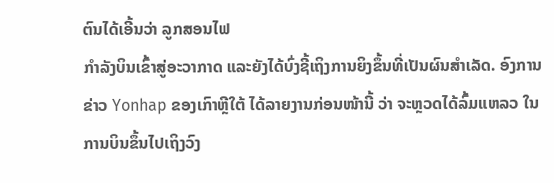ຕົນໄດ້ເອີ້ນວ່າ ລູກສອນໄຟ
ກຳລັງບິນເຂົ້າສູ່ອະວາກາດ ແລະຍັງໄດ້ບົ່ງຊີ້ເຖິງການຍິງຂຶ້ນທີ່ເປັນຜົນສຳເລັດ. ອົງການ
ຂ່າວ Yonhap ຂອງເກົາຫຼີໃຕ້ ໄດ້ລາຍງານກ່ອນໜ້ານີ້ ວ່າ ຈະຫຼວດໄດ້ລົ້ມແຫລວ ໃນ
ການບິນຂຶ້ນໄປເຖິງວົງ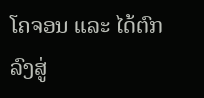ໂຄຈອນ ແລະ ໄດ້ຕົກລົງສູ່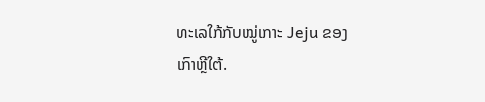ທະເລໃກ້ກັບໝູ່ເກາະ Jeju ຂອງ
ເກົາຫຼີໃຕ້.